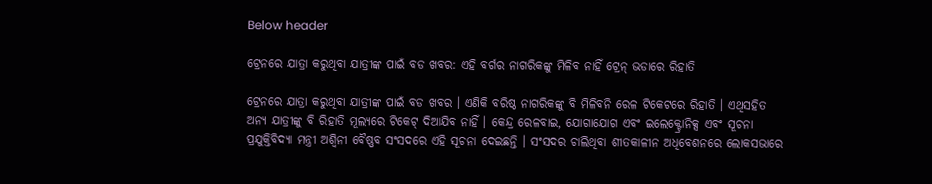Below header

ଟ୍ରେନରେ ଯାତ୍ରା କରୁଥିବା ଯାତ୍ରୀଙ୍କ ପାଇଁ ବଡ ଖବର: ଏହି ବର୍ଗର ନାଗରିକଙ୍କୁ ମିଳିବ ନାହିଁ ଟ୍ରେନ୍ ଭଡାରେ ରିହାତି

ଟ୍ରେନରେ ଯାତ୍ରା କରୁଥିବା ଯାତ୍ରୀଙ୍କ ପାଇଁ ବଡ ଖବର । ଏଣିକି ବରିଷ୍ଠ ନାଗରିକଙ୍କୁ ବି ମିଳିବନି ରେଳ ଟିକେଟରେ ରିହାତି । ଏଥିସହିତ ଅନ୍ୟ ଯାତ୍ରୀଙ୍କୁ ବି ରିହାତି ମୂଲ୍ୟରେ ଟିକେଟ୍ ଦିଆଯିବ ନାହିଁ । କେନ୍ଦ୍ର ରେଳବାଇ, ଯୋଗାଯୋଗ ଏବଂ ଇଲେକ୍ଟ୍ରୋନିକ୍ସ ଏବଂ ସୂଚନା ପ୍ରଯୁକ୍ତିବିଦ୍ୟା ମନ୍ତ୍ରୀ ଅଶ୍ୱିନୀ ବୈଷ୍ଣବ ସଂସଦରେ ଏହି ସୂଚନା ଦେଇଛନ୍ତି । ସଂସଦର ଚାଲିଥିବା ଶୀତକାଳୀନ ଅଧିବେଶନରେ ଲୋକସଭାରେ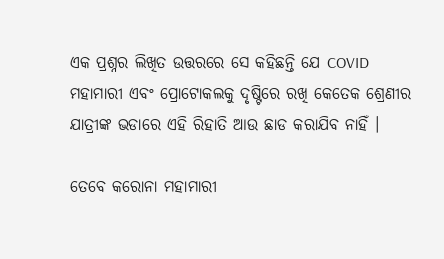ଏକ ପ୍ରଶ୍ନର ଲିଖିତ ଉତ୍ତରରେ ସେ କହିଛନ୍ତି ଯେ COVID ମହାମାରୀ ଏବଂ ପ୍ରୋଟୋକଲକୁ ଦୃଷ୍ଟିରେ ରଖି କେତେକ ଶ୍ରେଣୀର ଯାତ୍ରୀଙ୍କ ଭଡାରେ ଏହି ରିହାତି ଆଉ ଛାଡ କରାଯିବ ନାହିଁ ।

ତେବେ କରୋନା ମହାମାରୀ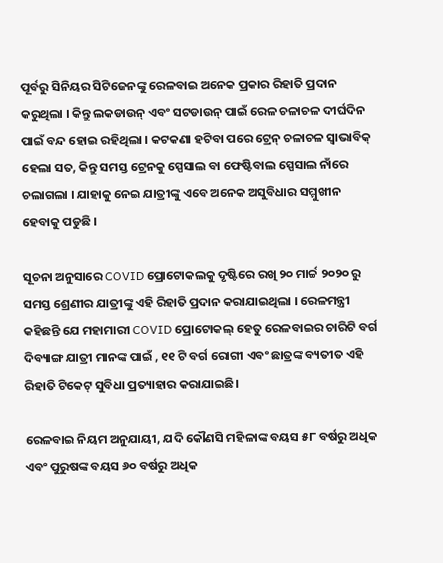ପୂର୍ବରୁ ସିନିୟର ସିଟିଜେନଙ୍କୁ ରେଳବାଇ ଅନେକ ପ୍ରକାର ରିହାତି ପ୍ରଦାନ କରୁଥିଲା । କିନ୍ତୁ ଲକଡାଉନ୍ ଏବଂ ସଟଡାଉନ୍ ପାଇଁ ରେଳ ଚଳାଚଳ ଦୀର୍ଘଦିନ ପାଇଁ ବନ୍ଦ ହୋଇ ରହିଥିଲା । କଟକଣା ହଟିବା ପରେ ଟ୍ରେନ୍ ଚଳାଚଳ ସ୍ୱାଭାବିକ୍ ହେଲା ସତ, କିନ୍ତୁ ସମସ୍ତ ଟ୍ରେନକୁ ସ୍ପେସାଲ ବା ଫେଷ୍ଟିବାଲ ସ୍ପେସାଲ ନାଁରେ ଚଲାଗଲା । ଯାହାକୁ ନେଇ ଯାତ୍ରୀଙ୍କୁ ଏବେ ଅନେକ ଅସୁବିଧାର ସମ୍ମୁଖୀନ ହେବାକୁ ପଡୁଛି ।

ସୂଚନା ଅନୁସାରେ COVID ପ୍ରୋଟୋକଲକୁ ଦୃଷ୍ଟିରେ ରଖି ୨୦ ମାର୍ଚ୍ଚ ୨୦୨୦ ରୁ ସମସ୍ତ ଶ୍ରେଣୀର ଯାତ୍ରୀଙ୍କୁ ଏହି ରିହାତି ପ୍ରଦାନ କରାଯାଇଥିଲା । ରେଳମନ୍ତ୍ରୀ କହିଛନ୍ତି ଯେ ମହାମାରୀ COVID ପ୍ରୋଟୋକଲ୍ ହେତୁ ରେଳବାଇର ଚାରିଟି ବର୍ଗ ଦିବ୍ୟାଙ୍ଗ ଯାତ୍ରୀ ମାନଙ୍କ ପାଇଁ , ୧୧ ଟି ବର୍ଗ ରୋଗୀ ଏବଂ ଛାତ୍ରଙ୍କ ବ୍ୟତୀତ ଏହି ରିହାତି ଟିକେଟ୍ ସୁବିଧା ପ୍ରତ୍ୟାହାର କରାଯାଇଛି।

ରେଳବାଇ ନିୟମ ଅନୁଯାୟୀ, ଯଦି କୌଣସି ମହିଳାଙ୍କ ବୟସ ୫୮ ବର୍ଷରୁ ଅଧିକ ଏବଂ ପୁରୁଷଙ୍କ ବୟସ ୬୦ ବର୍ଷରୁ ଅଧିକ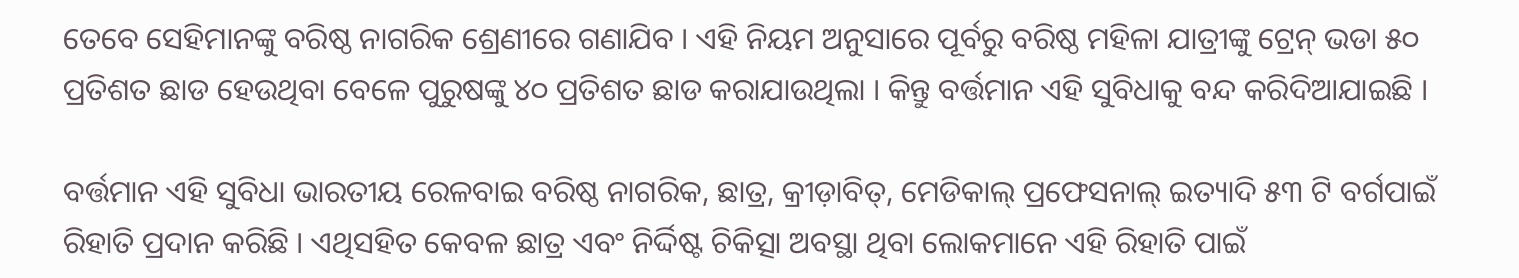ତେବେ ସେହିମାନଙ୍କୁ ବରିଷ୍ଠ ନାଗରିକ ଶ୍ରେଣୀରେ ଗଣାଯିବ । ଏହି ନିୟମ ଅନୁସାରେ ପୂର୍ବରୁ ବରିଷ୍ଠ ମହିଳା ଯାତ୍ରୀଙ୍କୁ ଟ୍ରେନ୍ ଭଡା ୫୦ ପ୍ରତିଶତ ଛାଡ ହେଉଥିବା ବେଳେ ପୁରୁଷଙ୍କୁ ୪୦ ପ୍ରତିଶତ ଛାଡ କରାଯାଉଥିଲା । କିନ୍ତୁ ବର୍ତ୍ତମାନ ଏହି ସୁବିଧାକୁ ବନ୍ଦ କରିଦିଆଯାଇଛି ।

ବର୍ତ୍ତମାନ ଏହି ସୁବିଧା ଭାରତୀୟ ରେଳବାଇ ବରିଷ୍ଠ ନାଗରିକ, ଛାତ୍ର, କ୍ରୀଡ଼ାବିତ୍, ମେଡିକାଲ୍ ପ୍ରଫେସନାଲ୍ ଇତ୍ୟାଦି ୫୩ ଟି ବର୍ଗପାଇଁ ରିହାତି ପ୍ରଦାନ କରିଛି । ଏଥିସହିତ କେବଳ ଛାତ୍ର ଏବଂ ନିର୍ଦ୍ଦିଷ୍ଟ ଚିକିତ୍ସା ଅବସ୍ଥା ଥିବା ଲୋକମାନେ ଏହି ରିହାତି ପାଇଁ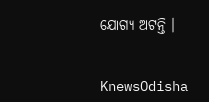ଯୋଗ୍ୟ ଅଟନ୍ତି ।


KnewsOdisha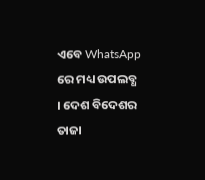ଏବେ WhatsApp ରେ ମଧ୍ୟ ଉପଲବ୍ଧ । ଦେଶ ବିଦେଶର ତାଜା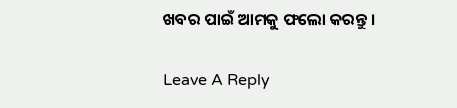ଖବର ପାଇଁ ଆମକୁ ଫଲୋ କରନ୍ତୁ ।

Leave A Reply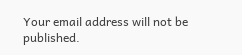Your email address will not be published.